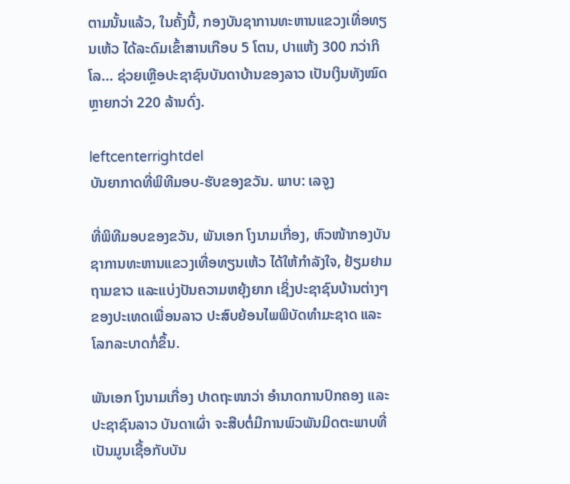ຕາມນັ້ນແລ້ວ, ໃນຄັ້ງນີ້, ກອງບັນຊາການທະຫານແຂວງເທື່ອທຽນເຫ້ວ ໄດ້ລະດົມເຂົ້າສານເກືອບ 5 ໂຕນ, ປາແຫ້ງ 300 ກວ່າກິໂລ... ຊ່ວຍເຫຼືອປະຊາຊົນບັນດາບ້ານຂອງລາວ ເປັນເງິນທັງໝົດຫຼາຍກວ່າ 220 ລ້ານດົ່ງ.

leftcenterrightdel
ບັນຍາກາດທີ່ພິທີມອບ-ຮັບຂອງຂວັນ. ພາບ: ເລຈູງ

ທີ່ພິທີມອບຂອງຂວັນ, ພັນເອກ ໂງນາມເກື່ອງ, ຫົວໜ້າກອງບັນຊາການທະຫານແຂວງເທື່ອທຽນເຫ້ວ ໄດ້ໃຫ້ກຳລັງໃຈ, ຢ້ຽມຢາມຖາມຂາວ ແລະແບ່ງປັນຄວາມຫຍຸ້ງຍາກ ເຊິ່ງປະຊາຊົນບ້ານຕ່າງໆຂອງປະເທດເພື່ອນລາວ ປະສົບຍ້ອນໄພພິບັດທໍາມະຊາດ ແລະໂລກລະບາດກໍ່ຂຶ້ນ.

ພັນເອກ ໂງນາມເກື່ອງ ປາດຖະໜາວ່າ ອໍານາດການປົກຄອງ ແລະປະຊາຊົນລາວ ບັນດາເຜົ່າ ຈະສືບຕໍ່ມີການພົວພັນມິດຕະພາບທີ່ເປັນມູນເຊື້ອກັບບັນ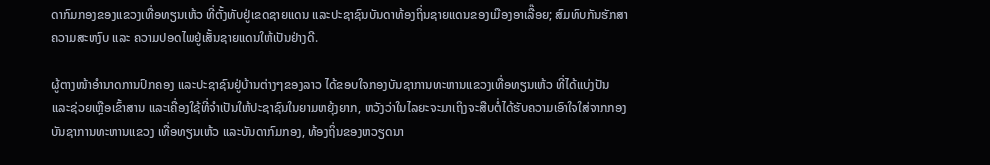ດາກົມກອງຂອງແຂວງເທື່ອທຽນເຫ້ວ ທີ່ຕັ້ງທັບຢູ່ເຂດຊາຍແດນ ແລະປະຊາຊົນບັນດາທ້ອງຖິ່ນຊາຍແດນຂອງເມືອງອາເລື໊ອຍ; ສົມທົບກັນຮັກສາຄວາມສະຫງົບ ແລະ ຄວາມປອດໄພຢູ່ເສັ້ນຊາຍແດນໃຫ້ເປັນຢ່າງດີ.

ຜູ້ຕາງໜ້າອຳນາດການປົກຄອງ ແລະປະຊາຊົນຢູ່ບ້ານຕ່າງໆຂອງລາວ ໄດ້ຂອບໃຈກອງບັນຊາການທະຫານແຂວງເທື່ອທຽນເຫ້ວ ທີ່ໄດ້ແບ່ງປັນ ແລະຊ່ວຍເຫຼືອເຂົ້າສານ ແລະເຄື່ອງໃຊ້ທີ່ຈຳເປັນໃຫ້ປະຊາຊົນໃນຍາມຫຍຸ້ງຍາກ, ຫວັງວ່າໃນໄລຍະຈະມາເຖິງຈະສືບຕໍ່ໄດ້ຮັບຄວາມເອົາໃຈໃສ່ຈາກກອງບັນຊາການທະຫານແຂວງ ເທື່ອທຽນເຫ້ວ ແລະບັນດາກົມກອງ, ທ້ອງຖິ່ນຂອງຫວຽດນາ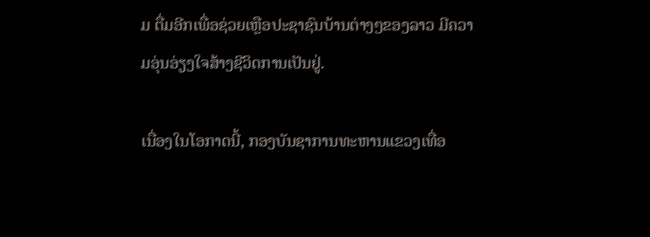ມ ຕື່ມອີກເພື່ອຊ່ວຍເຫຼືອປະຊາຊົນບ້ານຕ່າງໆຂອງລາວ ມີຄວາມອຸ່ນອ່ຽງໃຈສ້າງຊີວິດການເປັນຢູ່.

ເນື່ອງໃນໂອກາດນີ້, ກອງບັນຊາການທະຫານແຂວງເທື່ອ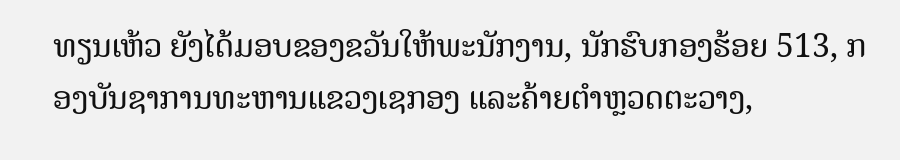ທຽນເຫ້ວ ຍັງໄດ້ມອບຂອງຂວັນໃຫ້ພະນັກງານ, ນັກຮົບກອງຮ້ອຍ 513, ກອງບັນຊາການທະຫານແຂວງເຊກອງ ແລະຄ້າຍຕຳຫຼວດຕະວາງ,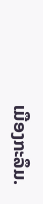ເມືອງກະລຶມ.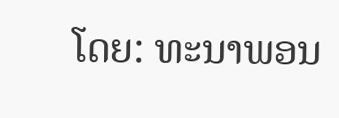ໂດຍ: ທະນາພອນ